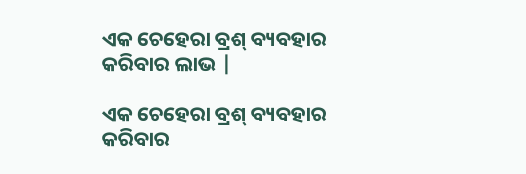ଏକ ଚେହେରା ବ୍ରଶ୍ ବ୍ୟବହାର କରିବାର ଲାଭ |

ଏକ ଚେହେରା ବ୍ରଶ୍ ବ୍ୟବହାର କରିବାର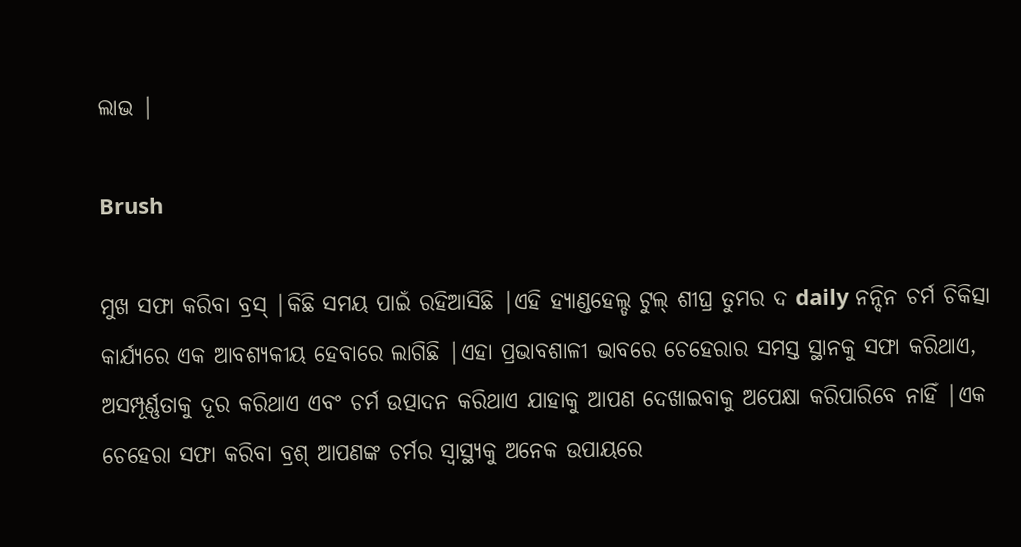ଲାଭ |

Brush

ମୁଖ ସଫା କରିବା ବ୍ରସ୍ |କିଛି ସମୟ ପାଇଁ ରହିଆସିଛି |ଏହି ହ୍ୟାଣ୍ଡହେଲ୍ଡ ଟୁଲ୍ ଶୀଘ୍ର ତୁମର ଦ daily ନନ୍ଦିନ ଚର୍ମ ଚିକିତ୍ସା କାର୍ଯ୍ୟରେ ଏକ ଆବଶ୍ୟକୀୟ ହେବାରେ ଲାଗିଛି |ଏହା ପ୍ରଭାବଶାଳୀ ଭାବରେ ଚେହେରାର ସମସ୍ତ ସ୍ଥାନକୁ ସଫା କରିଥାଏ, ଅସମ୍ପୂର୍ଣ୍ଣତାକୁ ଦୂର କରିଥାଏ ଏବଂ ଚର୍ମ ଉତ୍ପାଦନ କରିଥାଏ ଯାହାକୁ ଆପଣ ଦେଖାଇବାକୁ ଅପେକ୍ଷା କରିପାରିବେ ନାହିଁ |ଏକ ଚେହେରା ସଫା କରିବା ବ୍ରଶ୍ ଆପଣଙ୍କ ଚର୍ମର ସ୍ୱାସ୍ଥ୍ୟକୁ ଅନେକ ଉପାୟରେ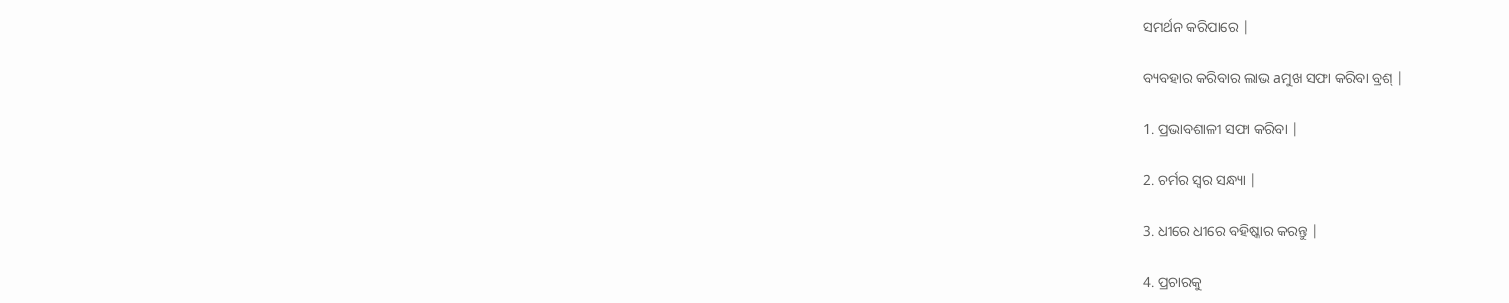ସମର୍ଥନ କରିପାରେ |

ବ୍ୟବହାର କରିବାର ଲାଭ aମୁଖ ସଫା କରିବା ବ୍ରଶ୍ |

1. ପ୍ରଭାବଶାଳୀ ସଫା କରିବା |

2. ଚର୍ମର ସ୍ୱର ସନ୍ଧ୍ୟା |

3. ଧୀରେ ଧୀରେ ବହିଷ୍କାର କରନ୍ତୁ |

4. ପ୍ରଚାରକୁ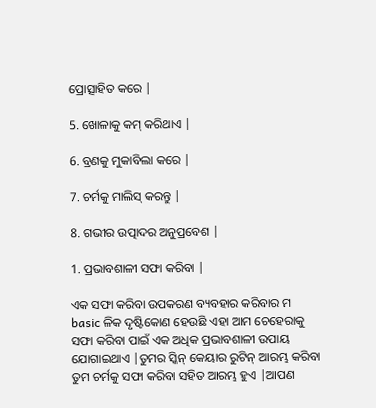ପ୍ରୋତ୍ସାହିତ କରେ |

5. ଖୋଳାକୁ କମ୍ କରିଥାଏ |

6. ବ୍ରଣକୁ ମୁକାବିଲା କରେ |

7. ଚର୍ମକୁ ମାଲିସ୍ କରନ୍ତୁ |

8. ଗଭୀର ଉତ୍ପାଦର ଅନୁପ୍ରବେଶ |

1. ପ୍ରଭାବଶାଳୀ ସଫା କରିବା |

ଏକ ସଫା କରିବା ଉପକରଣ ବ୍ୟବହାର କରିବାର ମ basic ଳିକ ଦୃଷ୍ଟିକୋଣ ହେଉଛି ଏହା ଆମ ଚେହେରାକୁ ସଫା କରିବା ପାଇଁ ଏକ ଅଧିକ ପ୍ରଭାବଶାଳୀ ଉପାୟ ଯୋଗାଇଥାଏ |ତୁମର ସ୍କିନ୍ କେୟାର ରୁଟିନ୍ ଆରମ୍ଭ କରିବା ତୁମ ଚର୍ମକୁ ସଫା କରିବା ସହିତ ଆରମ୍ଭ ହୁଏ |ଆପଣ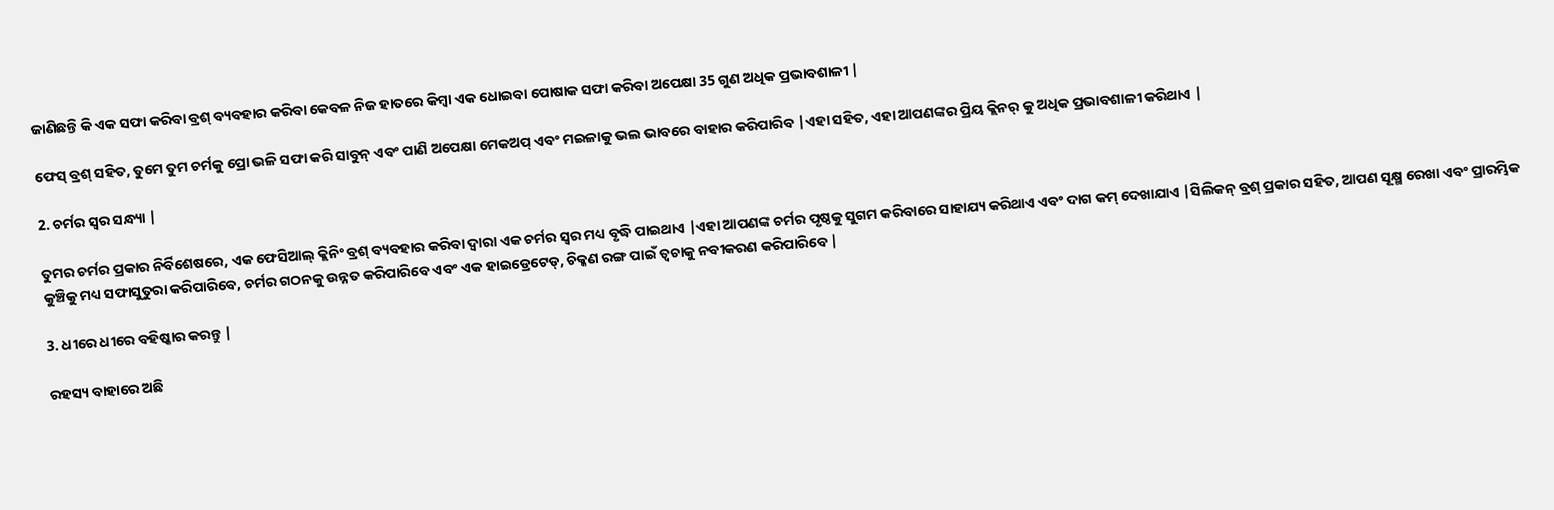ଜାଣିଛନ୍ତି କି ଏକ ସଫା କରିବା ବ୍ରଶ୍ ବ୍ୟବହାର କରିବା କେବଳ ନିଜ ହାତରେ କିମ୍ବା ଏକ ଧୋଇବା ପୋଷାକ ସଫା କରିବା ଅପେକ୍ଷା 35 ଗୁଣ ଅଧିକ ପ୍ରଭାବଶାଳୀ |

ଫେସ୍ ବ୍ରଶ୍ ସହିତ, ତୁମେ ତୁମ ଚର୍ମକୁ ପ୍ରୋ ଭଳି ସଫା କରି ସାବୁନ୍ ଏବଂ ପାଣି ଅପେକ୍ଷା ମେକଅପ୍ ଏବଂ ମଇଳାକୁ ଭଲ ଭାବରେ ବାହାର କରିପାରିବ |ଏହା ସହିତ, ଏହା ଆପଣଙ୍କର ପ୍ରିୟ କ୍ଲିନର୍ କୁ ଅଧିକ ପ୍ରଭାବଶାଳୀ କରିଥାଏ |

2. ଚର୍ମର ସ୍ୱର ସନ୍ଧ୍ୟା |

ତୁମର ଚର୍ମର ପ୍ରକାର ନିର୍ବିଶେଷରେ, ଏକ ଫେସିଆଲ୍ କ୍ଲିନିଂ ବ୍ରଶ୍ ବ୍ୟବହାର କରିବା ଦ୍ୱାରା ଏକ ଚର୍ମର ସ୍ୱର ମଧ୍ୟ ବୃଦ୍ଧି ପାଇଥାଏ |ଏହା ଆପଣଙ୍କ ଚର୍ମର ପୃଷ୍ଠକୁ ସୁଗମ କରିବାରେ ସାହାଯ୍ୟ କରିଥାଏ ଏବଂ ଦାଗ କମ୍ ଦେଖାଯାଏ |ସିଲିକନ୍ ବ୍ରଶ୍ ପ୍ରକାର ସହିତ, ଆପଣ ସୂକ୍ଷ୍ମ ରେଖା ଏବଂ ପ୍ରାରମ୍ଭିକ କୁଞ୍ଚିକୁ ମଧ୍ୟ ସଫାସୁତୁରା କରିପାରିବେ, ଚର୍ମର ଗଠନକୁ ଉନ୍ନତ କରିପାରିବେ ଏବଂ ଏକ ହାଇଡ୍ରେଟେଡ୍, ଚିକ୍କଣ ରଙ୍ଗ ପାଇଁ ତ୍ୱଚାକୁ ନବୀକରଣ କରିପାରିବେ |

3. ଧୀରେ ଧୀରେ ବହିଷ୍କାର କରନ୍ତୁ |

ରହସ୍ୟ ବାହାରେ ଅଛି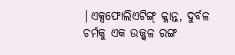|ଏକ୍ସଫୋଲିଏଟିଙ୍ଗ୍ କ୍ଳାନ୍ତ, ଦୁର୍ବଳ ଚର୍ମକୁ ଏକ ଉଜ୍ଜ୍ୱଳ ରଙ୍ଗ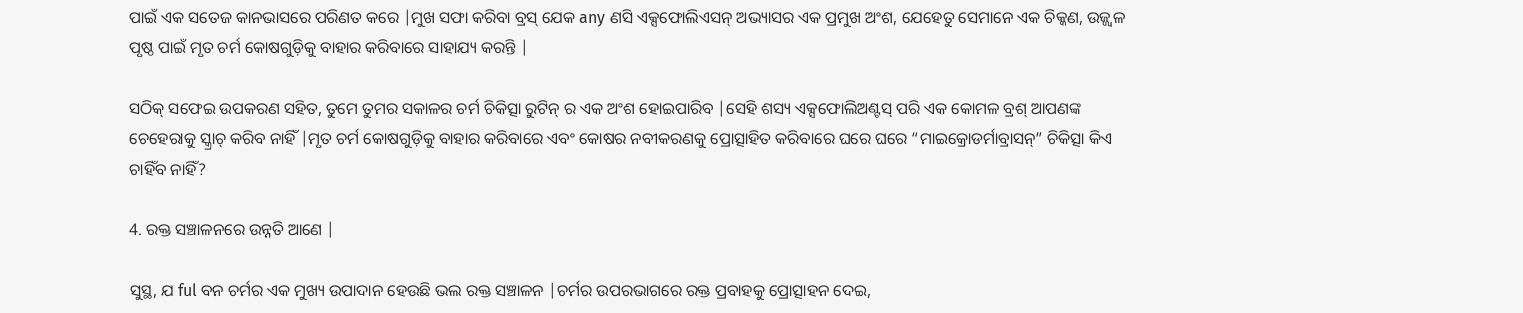ପାଇଁ ଏକ ସତେଜ କାନଭାସରେ ପରିଣତ କରେ |ମୁଖ ସଫା କରିବା ବ୍ରସ୍ ଯେକ any ଣସି ଏକ୍ସଫୋଲିଏସନ୍ ଅଭ୍ୟାସର ଏକ ପ୍ରମୁଖ ଅଂଶ, ଯେହେତୁ ସେମାନେ ଏକ ଚିକ୍କଣ, ଉଜ୍ଜ୍ୱଳ ପୃଷ୍ଠ ପାଇଁ ମୃତ ଚର୍ମ କୋଷଗୁଡ଼ିକୁ ବାହାର କରିବାରେ ସାହାଯ୍ୟ କରନ୍ତି |

ସଠିକ୍ ସଫେଇ ଉପକରଣ ସହିତ, ତୁମେ ତୁମର ସକାଳର ଚର୍ମ ଚିକିତ୍ସା ରୁଟିନ୍ ର ଏକ ଅଂଶ ହୋଇପାରିବ |ସେହି ଶସ୍ୟ ଏକ୍ସଫୋଲିଅଣ୍ଟସ୍ ପରି ଏକ କୋମଳ ବ୍ରଶ୍ ଆପଣଙ୍କ ଚେହେରାକୁ ସ୍କ୍ରାଚ୍ କରିବ ନାହିଁ |ମୃତ ଚର୍ମ କୋଷଗୁଡ଼ିକୁ ବାହାର କରିବାରେ ଏବଂ କୋଷର ନବୀକରଣକୁ ପ୍ରୋତ୍ସାହିତ କରିବାରେ ଘରେ ଘରେ “ମାଇକ୍ରୋଡର୍ମାବ୍ରାସନ୍” ଚିକିତ୍ସା କିଏ ଚାହିଁବ ନାହିଁ?

4. ରକ୍ତ ସଞ୍ଚାଳନରେ ଉନ୍ନତି ଆଣେ |

ସୁସ୍ଥ, ଯ ful ବନ ଚର୍ମର ଏକ ମୁଖ୍ୟ ଉପାଦାନ ହେଉଛି ଭଲ ରକ୍ତ ସଞ୍ଚାଳନ |ଚର୍ମର ଉପରଭାଗରେ ରକ୍ତ ପ୍ରବାହକୁ ପ୍ରୋତ୍ସାହନ ଦେଇ,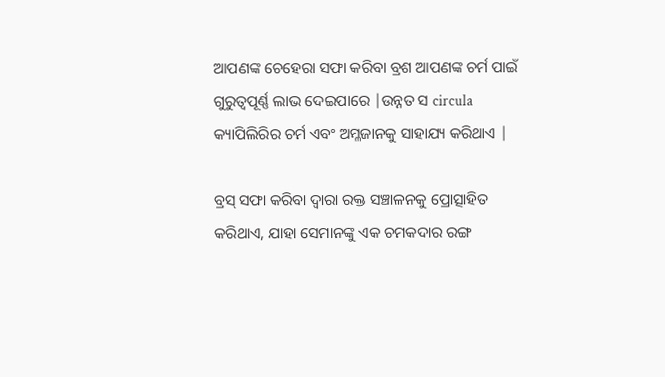ଆପଣଙ୍କ ଚେହେରା ସଫା କରିବା ବ୍ରଶ ଆପଣଙ୍କ ଚର୍ମ ପାଇଁ ଗୁରୁତ୍ୱପୂର୍ଣ୍ଣ ଲାଭ ଦେଇପାରେ |ଉନ୍ନତ ସ circula କ୍ୟାପିଲିରିର ଚର୍ମ ଏବଂ ଅମ୍ଳଜାନକୁ ସାହାଯ୍ୟ କରିଥାଏ |

ବ୍ରସ୍ ସଫା କରିବା ଦ୍ୱାରା ରକ୍ତ ସଞ୍ଚାଳନକୁ ପ୍ରୋତ୍ସାହିତ କରିଥାଏ, ଯାହା ସେମାନଙ୍କୁ ଏକ ଚମକଦାର ରଙ୍ଗ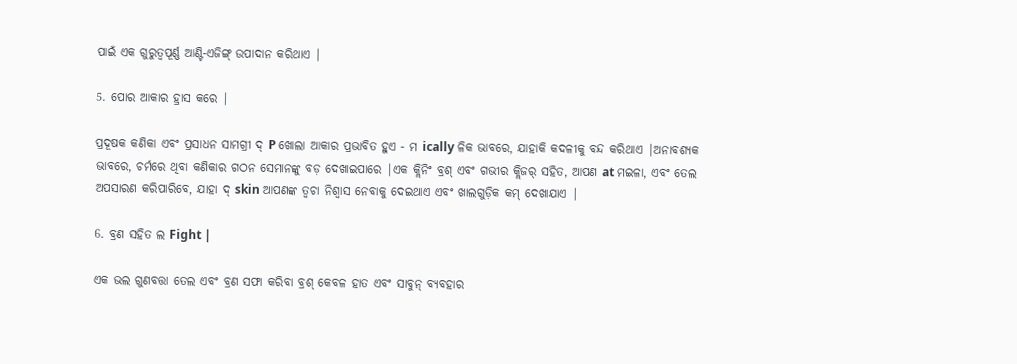ପାଇଁ ଏକ ଗୁରୁତ୍ୱପୂର୍ଣ୍ଣ ଆଣ୍ଟି-ଏଜିଙ୍ଗ୍ ଉପାଦାନ କରିଥାଏ |

5. ପୋର ଆକାର ହ୍ରାସ କରେ |

ପ୍ରଦୂଷକ କଣିକା ଏବଂ ପ୍ରସାଧନ ସାମଗ୍ରୀ ଦ୍ P ଖୋଲା ଆକାର ପ୍ରଭାବିତ ହୁଏ - ମ ically ଳିକ ଭାବରେ, ଯାହାକି କଦଳୀକୁ ବନ୍ଦ କରିଥାଏ |ଅନାବଶ୍ୟକ ଭାବରେ, ଚର୍ମରେ ଥିବା କଣିକାର ଗଠନ ସେମାନଙ୍କୁ ବଡ଼ ଦେଖାଇପାରେ |ଏକ କ୍ଲିନିଂ ବ୍ରଶ୍ ଏବଂ ଗଭୀର କ୍ଲିଜର୍ ସହିତ, ଆପଣ at ମଇଳା, ଏବଂ ତେଲ ଅପସାରଣ କରିପାରିବେ, ଯାହା ଦ୍ skin ଆପଣଙ୍କ ତ୍ୱଚା ନିଶ୍ୱାସ ନେବାକୁ ଦେଇଥାଏ ଏବଂ ଖାଲଗୁଡ଼ିକ କମ୍ ଦେଖାଯାଏ |

6. ବ୍ରଣ ସହିତ ଲ Fight |

ଏକ ଭଲ ଗୁଣବତ୍ତା ତେଲ ଏବଂ ବ୍ରଣ ସଫା କରିବା ବ୍ରଶ୍ କେବଳ ହାତ ଏବଂ ସାବୁନ୍ ବ୍ୟବହାର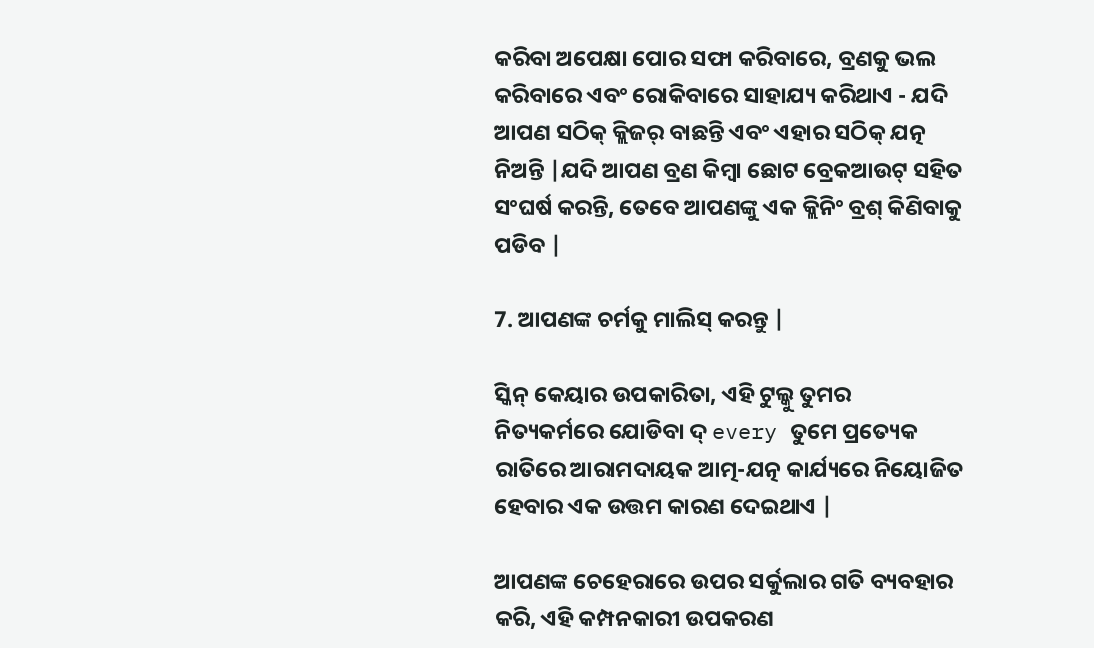କରିବା ଅପେକ୍ଷା ପୋର ସଫା କରିବାରେ, ବ୍ରଣକୁ ଭଲ କରିବାରେ ଏବଂ ରୋକିବାରେ ସାହାଯ୍ୟ କରିଥାଏ - ଯଦି ଆପଣ ସଠିକ୍ କ୍ଲିଜର୍ ବାଛନ୍ତି ଏବଂ ଏହାର ସଠିକ୍ ଯତ୍ନ ନିଅନ୍ତି |ଯଦି ଆପଣ ବ୍ରଣ କିମ୍ବା ଛୋଟ ବ୍ରେକଆଉଟ୍ ସହିତ ସଂଘର୍ଷ କରନ୍ତି, ତେବେ ଆପଣଙ୍କୁ ଏକ କ୍ଲିନିଂ ବ୍ରଶ୍ କିଣିବାକୁ ପଡିବ |

7. ଆପଣଙ୍କ ଚର୍ମକୁ ମାଲିସ୍ କରନ୍ତୁ |

ସ୍କିନ୍ କେୟାର ଉପକାରିତା, ଏହି ଟୁଲ୍କୁ ତୁମର ନିତ୍ୟକର୍ମରେ ଯୋଡିବା ଦ୍ every ତୁମେ ପ୍ରତ୍ୟେକ ରାତିରେ ଆରାମଦାୟକ ଆତ୍ମ-ଯତ୍ନ କାର୍ଯ୍ୟରେ ନିୟୋଜିତ ହେବାର ଏକ ଉତ୍ତମ କାରଣ ଦେଇଥାଏ |

ଆପଣଙ୍କ ଚେହେରାରେ ଉପର ସର୍କୁଲାର ଗତି ବ୍ୟବହାର କରି, ଏହି କମ୍ପନକାରୀ ଉପକରଣ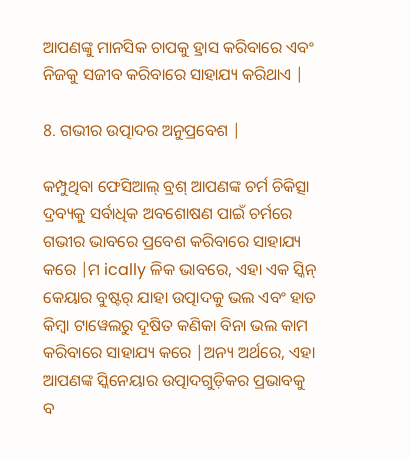ଆପଣଙ୍କୁ ମାନସିକ ଚାପକୁ ହ୍ରାସ କରିବାରେ ଏବଂ ନିଜକୁ ସଜୀବ କରିବାରେ ସାହାଯ୍ୟ କରିଥାଏ |

8. ଗଭୀର ଉତ୍ପାଦର ଅନୁପ୍ରବେଶ |

କମ୍ପୁଥିବା ଫେସିଆଲ୍ ବ୍ରଶ୍ ଆପଣଙ୍କ ଚର୍ମ ଚିକିତ୍ସା ଦ୍ରବ୍ୟକୁ ସର୍ବାଧିକ ଅବଶୋଷଣ ପାଇଁ ଚର୍ମରେ ଗଭୀର ଭାବରେ ପ୍ରବେଶ କରିବାରେ ସାହାଯ୍ୟ କରେ |ମ ically ଳିକ ଭାବରେ, ଏହା ଏକ ସ୍କିନ୍ କେୟାର ବୁଷ୍ଟର୍ ଯାହା ଉତ୍ପାଦକୁ ଭଲ ଏବଂ ହାତ କିମ୍ବା ଟାୱେଲରୁ ଦୂଷିତ କଣିକା ବିନା ଭଲ କାମ କରିବାରେ ସାହାଯ୍ୟ କରେ |ଅନ୍ୟ ଅର୍ଥରେ, ଏହା ଆପଣଙ୍କ ସ୍କିନେୟାର ଉତ୍ପାଦଗୁଡ଼ିକର ପ୍ରଭାବକୁ ବ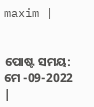maxim |


ପୋଷ୍ଟ ସମୟ: ମେ -09-2022 |